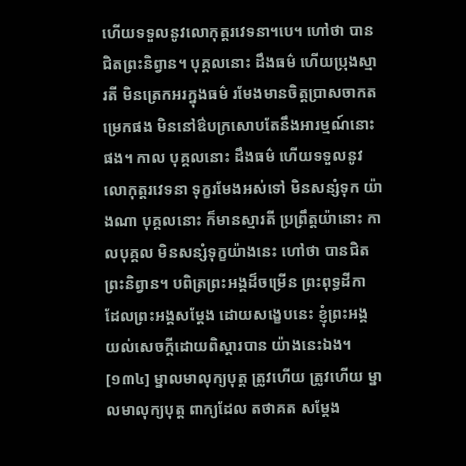ហើយទទួលនូវលោកុត្តរវេទនា។បេ។ ហៅថា បានជិតព្រះនិព្វាន។ បុគ្គលនោះ ដឹងធម៌ ហើយប្រុងស្មារតី មិនត្រេកអរក្នុងធម៌ រមែងមានចិត្តប្រាសចាកតម្រេកផង មិននៅឳបក្រសោបតែនឹងអារម្មណ៍នោះផង។ កាល បុគ្គលនោះ ដឹងធម៌ ហើយទទួលនូវលោកុត្តរវេទនា ទុក្ខរមែងអស់ទៅ មិនសន្សំទុក យ៉ាងណា បុគ្គលនោះ ក៏មានស្មារតី ប្រព្រឹត្តយ៉ានោះ កាលបុគ្គល មិនសន្សំទុក្ខយ៉ាងនេះ ហៅថា បានជិតព្រះនិព្វាន។ បពិត្រព្រះអង្គដ៏ចម្រើន ព្រះពុទ្ធដីកា ដែលព្រះអង្គសម្តែង ដោយសង្ខេបនេះ ខ្ញុំព្រះអង្គ យល់សេចក្តីដោយពិស្តារបាន យ៉ាងនេះឯង។
[១៣៤] ម្នាលមាលុក្យបុត្ត ត្រូវហើយ ត្រូវហើយ ម្នាលមាលុក្យបុត្ត ពាក្យដែល តថាគត សម្តែង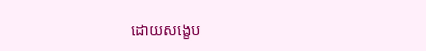ដោយសង្ខេប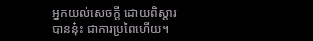អ្នកយល់សេចក្តី ដោយពិស្តារបាននុ៎ះ ជាការប្រពៃហើយ។